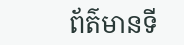ព័ត៌មានទី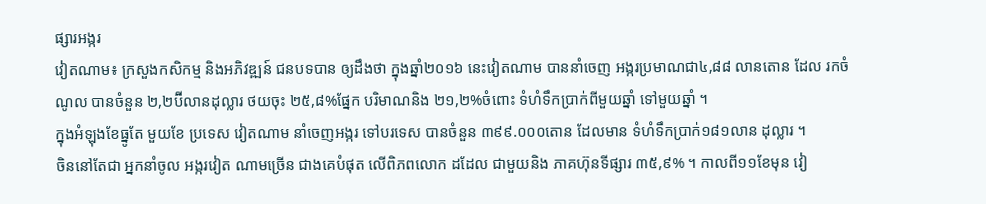ផ្សារអង្ករ
វៀតណាម៖ ក្រសួងកសិកម្ម និងអភិវឌ្ឍន៍ ជនបទបាន ឲ្យដឹងថា ក្នុងឆ្នាំ២០១៦ នេះវៀតណាម បាននាំចេញ អង្ករប្រមាណជា៤,៨៨ លានតោន ដែល រកចំណូល បានចំនួន ២,២ប៊ីលានដុល្លារ ថយចុះ ២៥,៨%ផ្នែក បរិមាណនិង ២១,២%ចំពោះ ទំហំទឹកប្រាក់ពីមួយឆ្នាំ ទៅមួយឆ្នាំ ។
ក្នុងអំឡុងខែធ្នូតែ មួយខែ ប្រទេស វៀតណាម នាំចេញអង្ករ ទៅបរទេស បានចំនួន ៣៩៩.០០០តោន ដែលមាន ទំហំទឹកប្រាក់១៨១លាន ដុល្លារ ។
ចិននៅតែជា អ្នកនាំចូល អង្ករវៀត ណាមច្រើន ជាងគេបំផុត លើពិភពលោក ដដែល ជាមួយនិង ភាគហ៊ុនទីផ្សារ ៣៥,៩% ។ កាលពី១១ខែមុន វៀ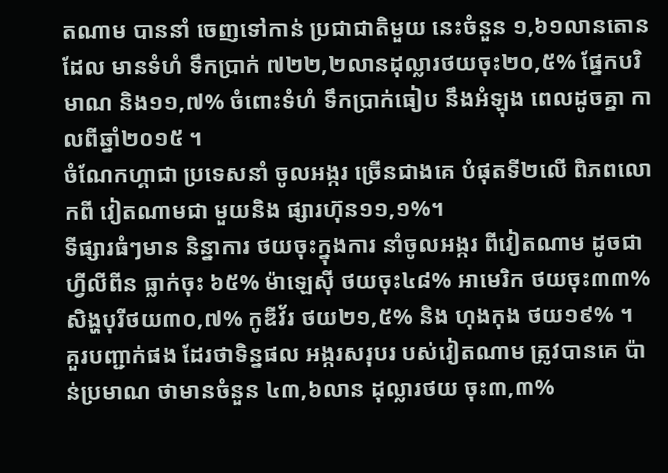តណាម បាននាំ ចេញទៅកាន់ ប្រជាជាតិមួយ នេះចំនួន ១,៦១លានតោន ដែល មានទំហំ ទឹកប្រាក់ ៧២២,២លានដុល្លារថយចុះ២០,៥% ផ្នែកបរិមាណ និង១១,៧% ចំពោះទំហំ ទឹកប្រាក់ធៀប នឹងអំឡុង ពេលដូចគ្នា កាលពីឆ្នាំ២០១៥ ។
ចំណែកហ្គាជា ប្រទេសនាំ ចូលអង្ករ ច្រើនជាងគេ បំផុតទី២លើ ពិភពលោកពី វៀតណាមជា មួយនិង ផ្សារហ៊ុន១១,១%។
ទីផ្សារធំៗមាន និន្នាការ ថយចុះក្នុងការ នាំចូលអង្ករ ពីវៀតណាម ដូចជាហ្វីលីពីន ធ្លាក់ចុះ ៦៥% ម៉ាឡេស៊ី ថយចុះ៤៨% អាមេរិក ថយចុះ៣៣% សិង្ហបុរីថយ៣០,៧% កូឌីវ័រ ថយ២១,៥% និង ហុងកុង ថយ១៩% ។
គួរបញ្ជាក់ផង ដែរថាទិន្នផល អង្ករសរុបរ បស់វៀតណាម ត្រូវបានគេ ប៉ាន់ប្រមាណ ថាមានចំនួន ៤៣,៦លាន ដុល្លារថយ ចុះ៣,៣%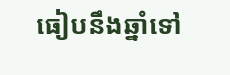ធៀបនឹងឆ្នាំទៅ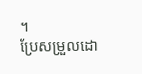។
ប្រែសម្រួលដោ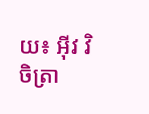យ៖ អុីវ វិចិត្រា